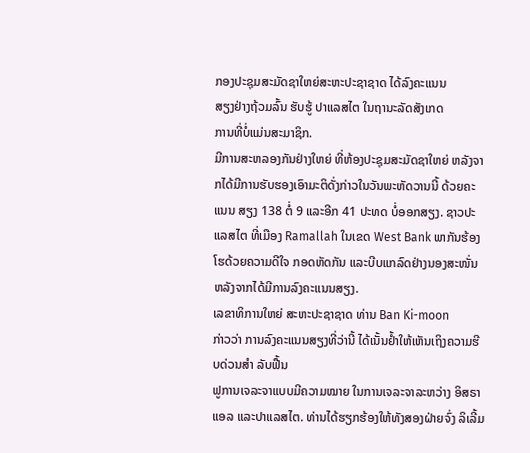ກອງປະຊຸມສະມັດຊາໃຫຍ່ສະຫະປະຊາຊາດ ໄດ້ລົງຄະແນນ
ສຽງຢ່າງຖ້ວມລົ້ນ ຮັບຮູ້ ປາແລສໄຕ ໃນຖານະລັດສັງເກດ
ການທີ່ບໍ່ແມ່ນສະມາຊິກ.
ມີການສະຫລອງກັນຢ່າງໃຫຍ່ ທີ່ຫ້ອງປະຊຸມສະມັດຊາໃຫຍ່ ຫລັງຈາກໄດ້ມີການຮັບຮອງເອົາມະຕິດັ່ງກ່າວໃນວັນພະຫັດວານນີ້ ດ້ວຍຄະແນນ ສຽງ 138 ຕໍ່ 9 ແລະອີກ 41 ປະທດ ບໍ່ອອກສຽງ. ຊາວປະແລສໄຕ ທີ່ເມືອງ Ramallah ໃນເຂດ West Bank ພາກັນຮ້ອງໂຮດ້ວຍຄວາມດີໃຈ ກອດຫັດກັນ ແລະບີບແກລົດຢ່າງນອງສະໜັ່ນ ຫລັງຈາກໄດ້ມີການລົງຄະແນນສຽງ.
ເລຂາທິການໃຫຍ່ ສະຫະປະຊາຊາດ ທ່ານ Ban Ki-moon
ກ່າວວ່າ ການລົງຄະແນນສຽງທີ່ວ່ານີ້ ໄດ້ເນັ້ນຢໍ້າໃຫ້ເຫັນເຖິງຄວາມຮີບດ່ວນສຳ ລັບຟື້ນ
ຟູການເຈລະຈາແບບມີຄວາມໝາຍ ໃນການເຈລະຈາລະຫວ່າງ ອິສຣາແອລ ແລະປາແລສໄຕ. ທ່ານໄດ້ຮຽກຮ້ອງໃຫ້ທັງສອງຝ່າຍຈົ່ງ ລິເລີ້ມ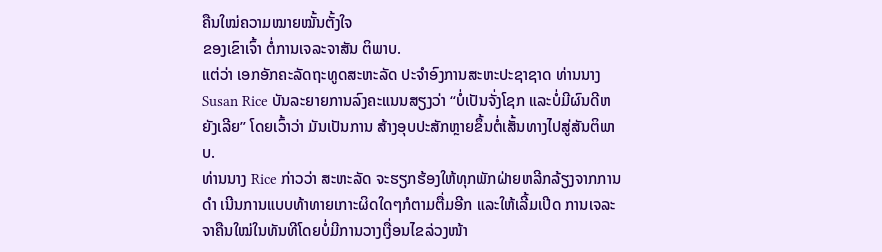ຄືນໃໝ່ຄວາມໝາຍໝັ້ນຕັ້ງໃຈ
ຂອງເຂົາເຈົ້າ ຕໍ່ການເຈລະຈາສັນ ຕິພາບ.
ແຕ່ວ່າ ເອກອັກຄະລັດຖະທູດສະຫະລັດ ປະຈໍາອົງການສະຫະປະຊາຊາດ ທ່ານນາງ Susan Rice ບັນລະຍາຍການລົງຄະແນນສຽງວ່າ “ບໍ່ເປັນຈັ່ງໂຊກ ແລະບໍ່ມີຜົນດີຫຍັງເລີຍ” ໂດຍເວົ້າວ່າ ມັນເປັນການ ສ້າງອຸບປະສັກຫຼາຍຂຶ້ນຕໍ່ເສັ້ນທາງໄປສູ່ສັນຕິພາບ.
ທ່ານນາງ Rice ກ່າວວ່າ ສະຫະລັດ ຈະຮຽກຮ້ອງໃຫ້ທຸກພັກຝ່າຍຫລີກລ້ຽງຈາກການດຳ ເນີນການແບບທ້າທາຍເກາະຜິດໃດໆກໍຕາມຕື່ມອີກ ແລະໃຫ້ເລີ້ມເປີດ ການເຈລະຈາຄືນໃໝ່ໃນທັນທີໂດຍບໍ່ມີການວາງເງື່ອນໄຂລ່ວງໜ້າ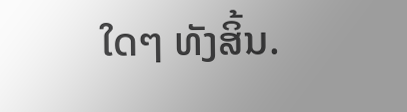ໃດໆ ທັງສິ້ນ.